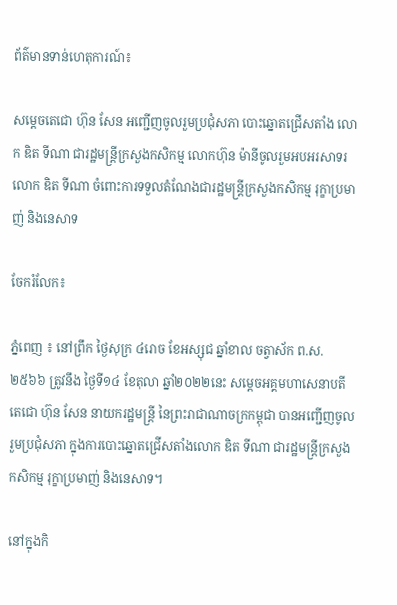ព័ត៌មានទាន់ហេតុការណ៍៖

សម្តេចតេជោ ហ៊ុន សែន អញ្ជើញចូលរួមប្រជុំសភា បោះឆ្នោតជ្រើសតាំង លោក ឌិត ទីណា ជារដ្ឋមន្ត្រីក្រសួងកសិកម្ម លោកហ៊ុន ម៉ានីចូលរួមអបអរសាទរ លោក ឌិត ទីណា ចំពោះការទទួលតំណែងជារដ្ឋមន្រ្តីក្រសួងកសិកម្ម រុក្ខាប្រមាញ់ និងនេសាទ

ចែករំលែក៖

ភ្នំពេញ ៖ នៅព្រឹក ថ្ងៃសុក្រ ៤រោច ខែអស្សុជ ឆ្នាំខាល ចត្វាស័ក ព.ស. ២៥៦៦ ត្រូវនឹង ថ្ងៃទី១៤ ខែតុលា ឆ្នាំ២០២២នេះ សម្តេចអគ្គមហាសេនាបតីតេជោ ហ៊ុន សែន នាយករដ្ឋមន្ត្រី នៃព្រះរាជាណាចក្រកម្ពុជា បានអញ្ជើញចូលរួមប្រជុំសភា ក្នុងការបោះឆ្នោតជ្រើសតាំងលោក ឌិត ទីណា ជារដ្ឋមន្ត្រីក្រសួងកសិកម្ម រុក្ខាប្រមាញ់ និងនេសាទ។

នៅក្នុងកិ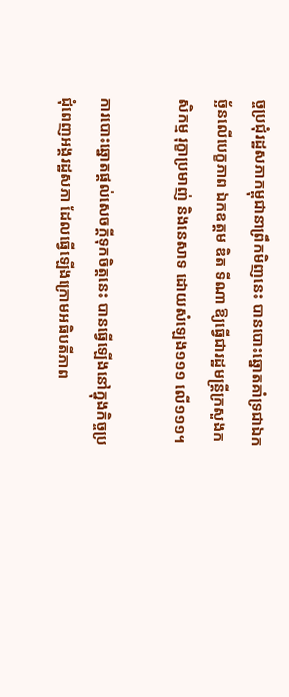ច្ចប្រជុំរដ្ឋសភាកម្ពុជានាព្រឹកមិញនេះ បានបោះឆ្នោតគាំទ្រជាឯកច្ឆ័នលើបេក្ខភាព ឯកឧត្តម ឌិត ទីណា ឱ្យធ្វើជារដ្ឋមន្ត្រីក្រសួងកសិកម្ម រុក្ខាប្រមាញ់ និងនេសាទ ដោយសំឡេង១១១ លើ១១១។

ការបោះឆ្នោតផ្តល់សេចក្តីទុកចិត្តនេះ បានធ្វើឡើងនៅក្នុងកិច្ចប្រជុំពេញអង្គរដ្ឋសភា ដែលធ្វើឡើងក្រោមអធិបតីភាព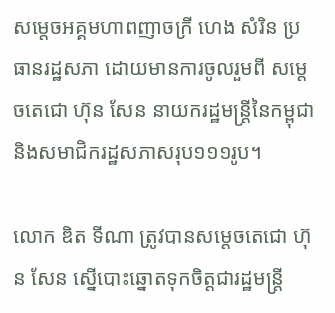សម្តេចអគ្គមហាពញាចក្រី ហេង សំរិន ប្រធានរដ្ឋសភា ដោយមានការចូលរួមពី សម្តេចតេជោ ហ៊ុន សែន នាយករដ្ឋមន្ត្រីនៃកម្ពុជា និងសមាជិករដ្ឋសភាសរុប១១១រូប។

លោក ឌិត ទីណា ត្រូវបានសម្តេចតេជោ ហ៊ុន សែន ស្នើបោះឆ្នោតទុកចិត្តជារដ្ឋមន្ត្រី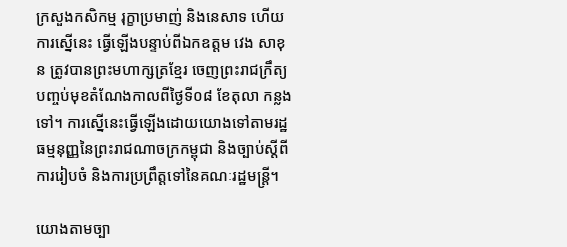ក្រសួងកសិកម្ម រុក្ខាប្រមាញ់ និងនេសាទ ហើយការស្នើនេះ ធ្វើឡើងបន្ទាប់ពីឯកឧត្តម វេង សាខុន ត្រូវបានព្រះមហាក្សត្រខ្មែរ ចេញព្រះរាជក្រឹត្យបញ្ចប់មុខតំណែងកាលពីថ្ងៃទី០៨ ខែតុលា កន្លងទៅ។ ការស្នើនេះធ្វើឡើងដោយយោងទៅតាមរដ្ឋធម្មនុញ្ញនៃព្រះរាជណាចក្រកម្ពុជា និងច្បាប់ស្តីពីការរៀបចំ និងការប្រព្រឹត្តទៅនៃគណៈរដ្ឋមន្ត្រី។

យោងតាមច្បា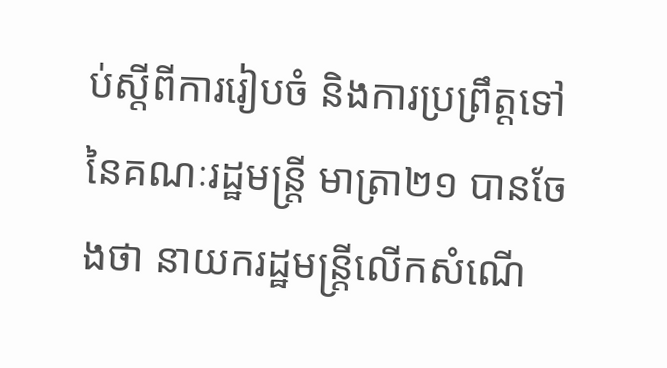ប់ស្តីពីការរៀបចំ និងការប្រព្រឹត្តទៅនៃគណៈរដ្ឋមន្ត្រី មាត្រា២១ បានចែងថា នាយករដ្ឋមន្ត្រីលើកសំណើ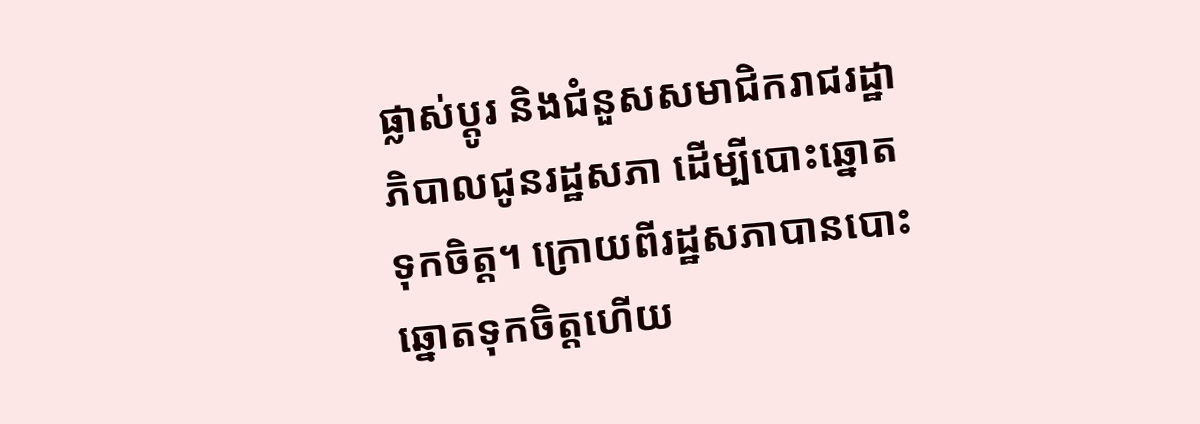ផ្លាស់ប្តូរ និងជំនួសសមាជិករាជរដ្ឋាភិបាលជូនរដ្ឋសភា ដើម្បីបោះឆ្នោតទុកចិត្ត។ ក្រោយពីរដ្ឋសភាបានបោះឆ្នោតទុកចិត្តហើយ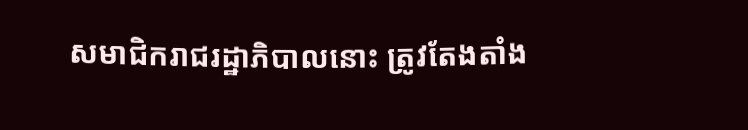សមាជិករាជរដ្ឋាភិបាលនោះ ត្រូវតែងតាំង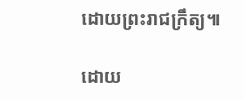ដោយព្រះរាជក្រឹត្យ៕

ដោយ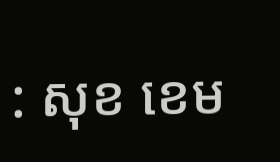: សុខ ខេម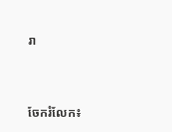រា


ចែករំលែក៖